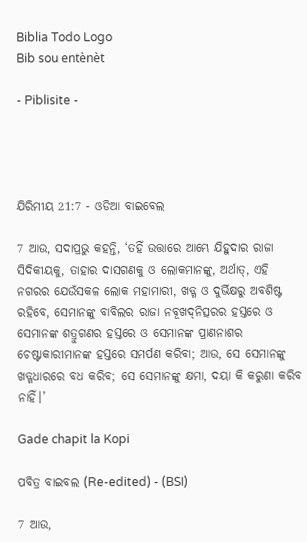Biblia Todo Logo
Bib sou entènèt

- Piblisite -




ଯିରିମୀୟ 21:7 - ଓଡିଆ ବାଇବେଲ

7 ଆଉ, ସଦାପ୍ରଭୁ କହନ୍ତି, ‘ତହିଁ ଉତ୍ତାରେ ଆମ୍ଭେ ଯିହୁଦାର ରାଜା ସିଦିକୀୟକୁ, ତାହାର ଦାସଗଣକୁ ଓ ଲୋକମାନଙ୍କୁ, ଅର୍ଥାତ୍‍, ଏହି ନଗରର ଯେଉଁସକଳ ଲୋକ ମହାମାରୀ, ଖଡ୍ଗ ଓ ଦୁର୍ଭିକ୍ଷରୁ ଅବଶିଷ୍ଟ ରହିବେ, ସେମାନଙ୍କୁ ବାବିଲର ରାଜା ନବୂଖଦ୍‍ନିତ୍ସରର ହସ୍ତରେ ଓ ସେମାନଙ୍କ ଶତ୍ରୁଗଣର ହସ୍ତରେ ଓ ସେମାନଙ୍କ ପ୍ରାଣନାଶର ଚେଷ୍ଟାକାରୀମାନଙ୍କ ହସ୍ତରେ ସମର୍ପଣ କରିବା; ଆଉ, ସେ ସେମାନଙ୍କୁ ଖଡ୍ଗଧାରରେ ବଧ କରିବ; ସେ ସେମାନଙ୍କୁ କ୍ଷମା, ଦୟା କି କରୁଣା କରିବ ନାହିଁ।’

Gade chapit la Kopi

ପବିତ୍ର ବାଇବଲ (Re-edited) - (BSI)

7 ଆଉ,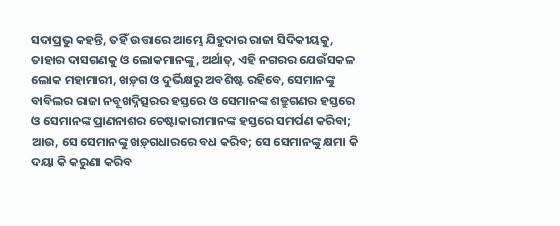ସଦାପ୍ରଭୁ କହନ୍ତି, ତହିଁ ଉତ୍ତାରେ ଆମ୍ଭେ ଯିହୁଦାର ରାଜା ସିଦିକୀୟକୁ, ତାହାର ଦାସଗଣକୁ ଓ ଲୋକମାନଙ୍କୁ, ଅର୍ଥାତ୍, ଏହି ନଗରର ଯେଉଁସକଳ ଲୋକ ମହାମାରୀ, ଖଡ଼୍‍ଗ ଓ ଦୁର୍ଭିକ୍ଷରୁ ଅବଶିଷ୍ଟ ରହିବେ, ସେମାନଙ୍କୁ ବାବିଲର ରାଜା ନବୂଖଦ୍ନିତ୍ସରର ହସ୍ତରେ ଓ ସେମାନଙ୍କ ଶତ୍ରୁଗଣର ହସ୍ତରେ ଓ ସେମାନଙ୍କ ପ୍ରାଣନାଶର ଚେଷ୍ଟାକାରୀମାନଙ୍କ ହସ୍ତରେ ସମର୍ପଣ କରିବା; ଆଉ, ସେ ସେମାନଙ୍କୁ ଖଡ଼୍‍ଗଧାରରେ ବଧ କରିବ; ସେ ସେମାନଙ୍କୁ କ୍ଷମା କି ଦୟା କି କରୁଣା କରିବ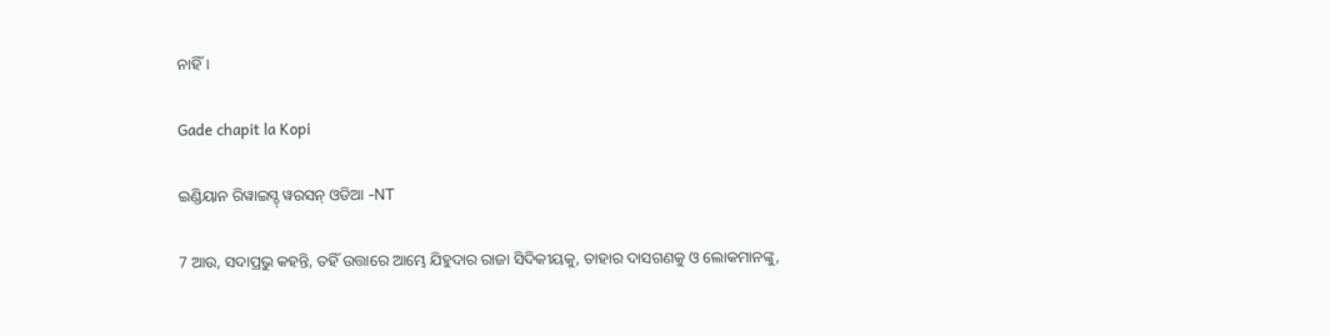ନାହିଁ।

Gade chapit la Kopi

ଇଣ୍ଡିୟାନ ରିୱାଇସ୍ଡ୍ ୱରସନ୍ ଓଡିଆ -NT

7 ଆଉ, ସଦାପ୍ରଭୁ କହନ୍ତି, ତହିଁ ଉତ୍ତାରେ ଆମ୍ଭେ ଯିହୁଦାର ରାଜା ସିଦିକୀୟକୁ, ତାହାର ଦାସଗଣକୁ ଓ ଲୋକମାନଙ୍କୁ,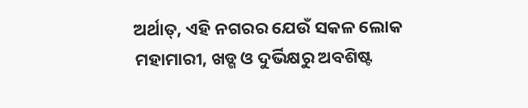ଅର୍ଥାତ୍‍, ଏହି ନଗରର ଯେଉଁ ସକଳ ଲୋକ ମହାମାରୀ, ଖଡ୍ଗ ଓ ଦୁର୍ଭିକ୍ଷରୁ ଅବଶିଷ୍ଟ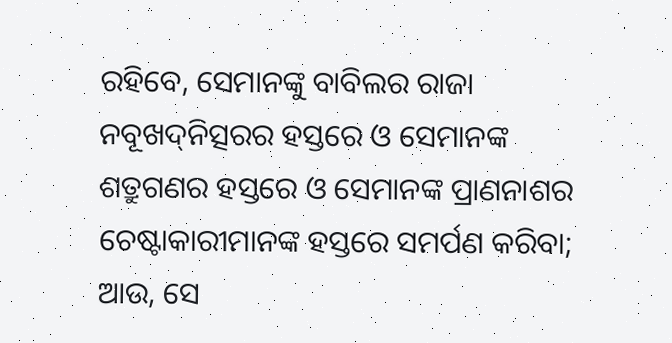ରହିବେ, ସେମାନଙ୍କୁ ବାବିଲର ରାଜା ନବୂଖଦ୍‍ନିତ୍ସରର ହସ୍ତରେ ଓ ସେମାନଙ୍କ ଶତ୍ରୁଗଣର ହସ୍ତରେ ଓ ସେମାନଙ୍କ ପ୍ରାଣନାଶର ଚେଷ୍ଟାକାରୀମାନଙ୍କ ହସ୍ତରେ ସମର୍ପଣ କରିବା; ଆଉ, ସେ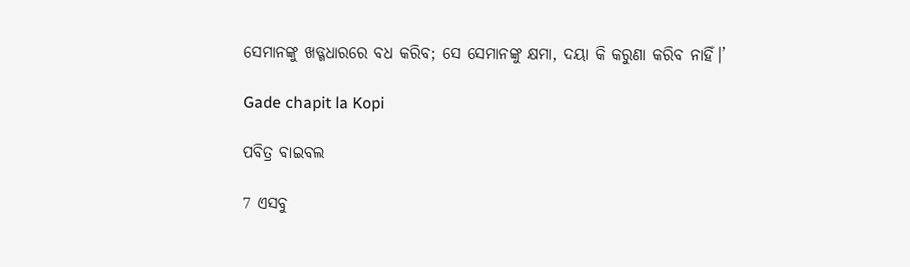ସେମାନଙ୍କୁ ଖଡ୍ଗଧାରରେ ବଧ କରିବ; ସେ ସେମାନଙ୍କୁ କ୍ଷମା, ଦୟା କି କରୁଣା କରିବ ନାହିଁ।’

Gade chapit la Kopi

ପବିତ୍ର ବାଇବଲ

7 ଏସବୁ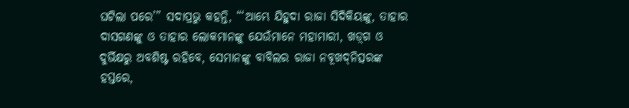ଘଟିଲା ପରେ’” ସଦାପ୍ରଭୁ କହନ୍ତି, “‘ଆମ୍ଭେ ଯିହୁଦା ରାଜା ସିଦିକିୟଙ୍କୁ, ତାହାର ଦାସଗଣଙ୍କୁ ଓ ତାହାର ଲୋକମାନଙ୍କୁ ଯେଉଁମାନେ ମହାମାରୀ, ଖ‌ଡ଼୍‌ଗ ଓ ଦୁର୍ଭିକ୍ଷରୁ ଅବଶିଷ୍ଟ ରହିବେ, ସେମାନଙ୍କୁ ବାବିଲର ରାଜା ନବୂଖ‌ଦ୍‌ନିତ୍ସରଙ୍କ ହସ୍ତରେ,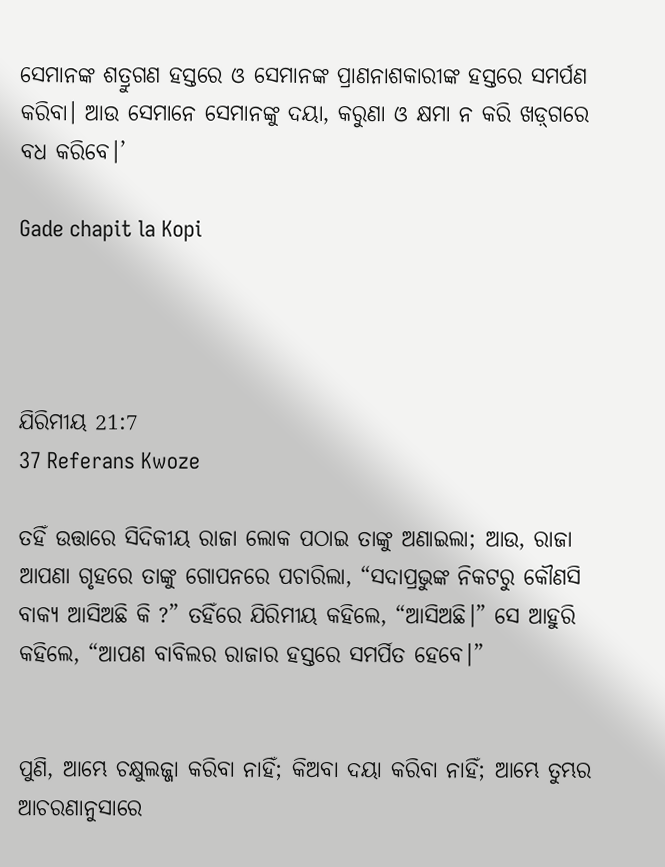ସେମାନଙ୍କ ଶତ୍ରୁଗଣ ହସ୍ତରେ ଓ ସେମାନଙ୍କ ପ୍ରାଣନାଶକାରୀଙ୍କ ହସ୍ତରେ ସମର୍ପଣ କରିବା। ଆଉ ସେମାନେ ସେମାନଙ୍କୁ ଦୟା, କରୁଣା ଓ କ୍ଷମା ନ କରି ‌‌ଖ‌ଡ଼୍‌ଗରେ ବଧ କରିବେ।’

Gade chapit la Kopi




ଯିରିମୀୟ 21:7
37 Referans Kwoze

ତହିଁ ଉତ୍ତାରେ ସିଦିକୀୟ ରାଜା ଲୋକ ପଠାଇ ତାଙ୍କୁ ଅଣାଇଲା; ଆଉ, ରାଜା ଆପଣା ଗୃହରେ ତାଙ୍କୁ ଗୋପନରେ ପଚାରିଲା, “ସଦାପ୍ରଭୁଙ୍କ ନିକଟରୁ କୌଣସି ବାକ୍ୟ ଆସିଅଛି କି ?” ତହିଁରେ ଯିରିମୀୟ କହିଲେ, “ଆସିଅଛି।” ସେ ଆହୁରି କହିଲେ, “ଆପଣ ବାବିଲର ରାଜାର ହସ୍ତରେ ସମର୍ପିତ ହେବେ।”


ପୁଣି, ଆମ୍ଭେ ଚକ୍ଷୁଲଜ୍ଜା କରିବା ନାହିଁ; କିଅବା ଦୟା କରିବା ନାହିଁ; ଆମ୍ଭେ ତୁମ୍ଭର ଆଚରଣାନୁସାରେ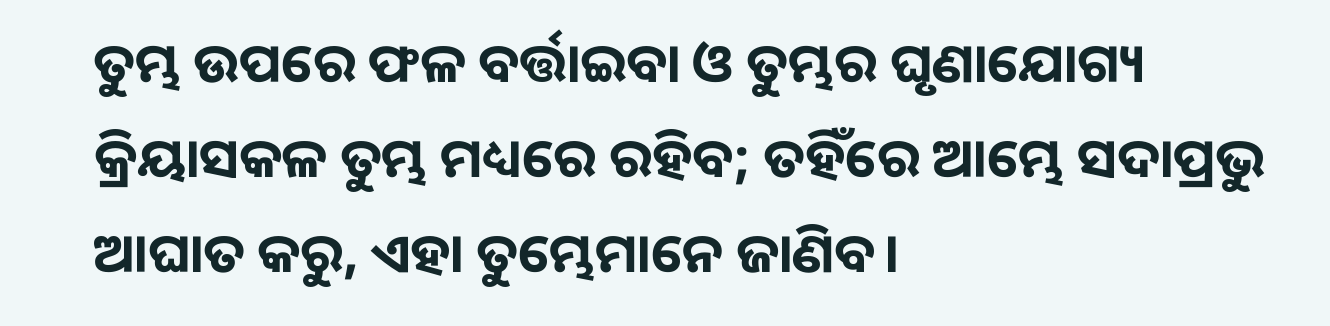ତୁମ୍ଭ ଉପରେ ଫଳ ବର୍ତ୍ତାଇବା ଓ ତୁମ୍ଭର ଘୃଣାଯୋଗ୍ୟ କ୍ରିୟାସକଳ ତୁମ୍ଭ ମଧ୍ୟରେ ରହିବ; ତହିଁରେ ଆମ୍ଭେ ସଦାପ୍ରଭୁ ଆଘାତ କରୁ, ଏହା ତୁମ୍ଭେମାନେ ଜାଣିବ।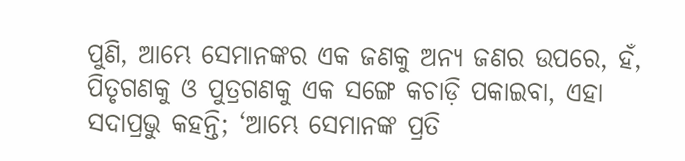ପୁଣି, ଆମ୍ଭେ ସେମାନଙ୍କର ଏକ ଜଣକୁ ଅନ୍ୟ ଜଣର ଉପରେ, ହଁ, ପିତୃଗଣକୁ ଓ ପୁତ୍ରଗଣକୁ ଏକ ସଙ୍ଗେ କଚାଡ଼ି ପକାଇବା, ଏହା ସଦାପ୍ରଭୁ କହନ୍ତି; ‘ଆମ୍ଭେ ସେମାନଙ୍କ ପ୍ରତି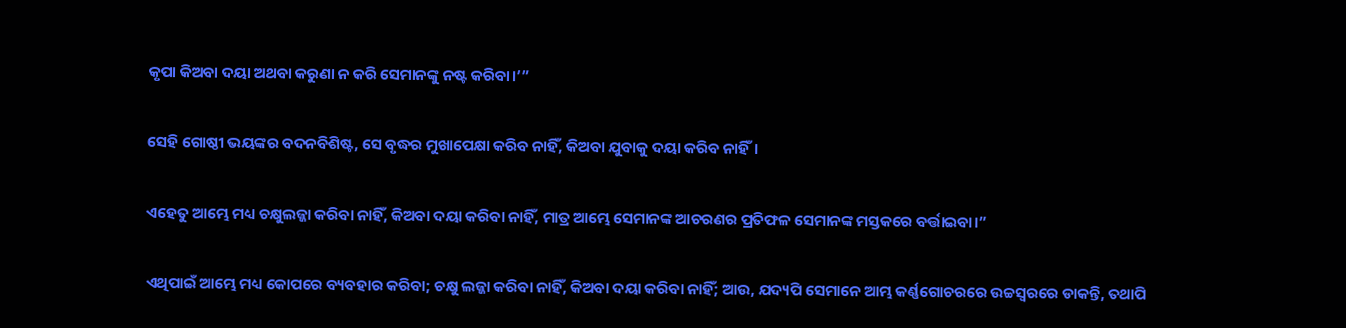କୃପା କିଅବା ଦୟା ଅଥବା କରୁଣା ନ କରି ସେମାନଙ୍କୁ ନଷ୍ଟ କରିବା।’”


ସେହି ଗୋଷ୍ଠୀ ଭୟଙ୍କର ବଦନବିଶିଷ୍ଟ, ସେ ବୃଦ୍ଧର ମୁଖାପେକ୍ଷା କରିବ ନାହିଁ, କିଅବା ଯୁବାକୁ ଦୟା କରିବ ନାହିଁ।


ଏହେତୁ ଆମ୍ଭେ ମଧ୍ୟ ଚକ୍ଷୁଲଜ୍ଜା କରିବା ନାହିଁ, କିଅବା ଦୟା କରିବା ନାହିଁ, ମାତ୍ର ଆମ୍ଭେ ସେମାନଙ୍କ ଆଚରଣର ପ୍ରତିଫଳ ସେମାନଙ୍କ ମସ୍ତକରେ ବର୍ତ୍ତାଇବା।”


ଏଥିପାଇଁ ଆମ୍ଭେ ମଧ୍ୟ କୋପରେ ବ୍ୟବହାର କରିବା; ଚକ୍ଷୁ ଲଜ୍ଜା କରିବା ନାହିଁ, କିଅବା ଦୟା କରିବା ନାହିଁ; ଆଉ, ଯଦ୍ୟପି ସେମାନେ ଆମ୍ଭ କର୍ଣ୍ଣଗୋଚରରେ ଉଚ୍ଚସ୍ୱରରେ ଡାକନ୍ତି, ତଥାପି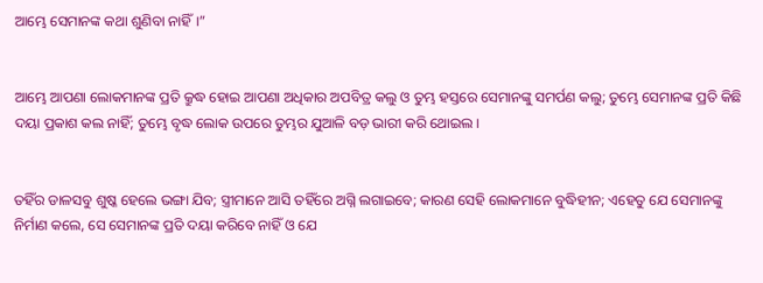ଆମ୍ଭେ ସେମାନଙ୍କ କଥା ଶୁଣିବା ନାହିଁ।”


ଆମ୍ଭେ ଆପଣା ଲୋକମାନଙ୍କ ପ୍ରତି କ୍ରୁଦ୍ଧ ହୋଇ ଆପଣା ଅଧିକାର ଅପବିତ୍ର କଲୁ ଓ ତୁମ୍ଭ ହସ୍ତରେ ସେମାନଙ୍କୁ ସମର୍ପଣ କଲୁ; ତୁମ୍ଭେ ସେମାନଙ୍କ ପ୍ରତି କିଛି ଦୟା ପ୍ରକାଶ କଲ ନାହିଁ; ତୁମ୍ଭେ ବୃଦ୍ଧ ଲୋକ ଉପରେ ତୁମ୍ଭର ଯୁଆଳି ବଡ଼ ଭାରୀ କରି ଥୋଇଲ।


ତହିଁର ଡାଳସବୁ ଶୁଷ୍କ ହେଲେ ଭଙ୍ଗା ଯିବ; ସ୍ତ୍ରୀମାନେ ଆସି ତହିଁରେ ଅଗ୍ନି ଲଗାଇବେ; କାରଣ ସେହି ଲୋକମାନେ ବୁଦ୍ଧିହୀନ; ଏହେତୁ ଯେ ସେମାନଙ୍କୁ ନିର୍ମାଣ କଲେ, ସେ ସେମାନଙ୍କ ପ୍ରତି ଦୟା କରିବେ ନାହିଁ ଓ ଯେ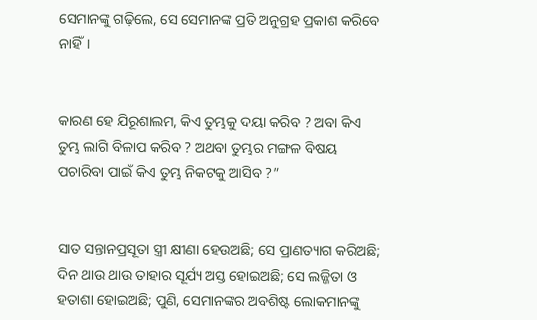ସେମାନଙ୍କୁ ଗଢ଼ିଲେ, ସେ ସେମାନଙ୍କ ପ୍ରତି ଅନୁଗ୍ରହ ପ୍ରକାଶ କରିବେ ନାହିଁ।


କାରଣ ହେ ଯିରୂଶାଲମ, କିଏ ତୁମ୍ଭକୁ ଦୟା କରିବ ? ଅବା କିଏ ତୁମ୍ଭ ଲାଗି ବିଳାପ କରିବ ? ଅଥବା ତୁମ୍ଭର ମଙ୍ଗଳ ବିଷୟ ପଚାରିବା ପାଇଁ କିଏ ତୁମ୍ଭ ନିକଟକୁ ଆସିବ ?”


ସାତ ସନ୍ତାନପ୍ରସୂତା ସ୍ତ୍ରୀ କ୍ଷୀଣା ହେଉଅଛି; ସେ ପ୍ରାଣତ୍ୟାଗ କରିଅଛି; ଦିନ ଥାଉ ଥାଉ ତାହାର ସୂର୍ଯ୍ୟ ଅସ୍ତ ହୋଇଅଛି; ସେ ଲଜ୍ଜିତା ଓ ହତାଶା ହୋଇଅଛି; ପୁଣି, ସେମାନଙ୍କର ଅବଶିଷ୍ଟ ଲୋକମାନଙ୍କୁ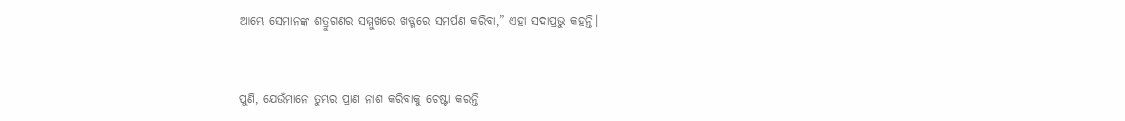ଆମ୍ଭେ ସେମାନଙ୍କ ଶତ୍ରୁଗଣର ସମ୍ମୁଖରେ ଖଡ୍ଗରେ ସମର୍ପଣ କରିବା,” ଏହା ସଦାପ୍ରଭୁ କହନ୍ତି।


ପୁଣି, ଯେଉଁମାନେ ତୁମ୍ଭର ପ୍ରାଣ ନାଶ କରିବାକୁ ଚେଷ୍ଟା କରନ୍ତି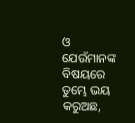ଓ ଯେଉଁମାନଙ୍କ ବିଷୟରେ ତୁମ୍ଭେ ଭୟ କରୁଅଛ,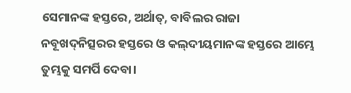ସେମାନଙ୍କ ହସ୍ତରେ, ଅର୍ଥାତ୍‍, ବାବିଲର ରାଜା ନବୂଖଦ୍‍ନିତ୍ସରର ହସ୍ତରେ ଓ କଲ୍‍ଦୀୟମାନଙ୍କ ହସ୍ତରେ ଆମ୍ଭେ ତୁମ୍ଭକୁ ସମର୍ପି ଦେବା।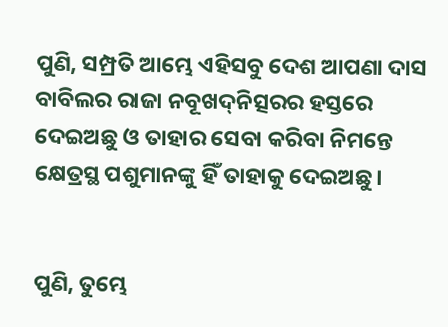ପୁଣି, ସମ୍ପ୍ରତି ଆମ୍ଭେ ଏହିସବୁ ଦେଶ ଆପଣା ଦାସ ବାବିଲର ରାଜା ନବୂଖଦ୍‍ନିତ୍ସରର ହସ୍ତରେ ଦେଇଅଛୁ ଓ ତାହାର ସେବା କରିବା ନିମନ୍ତେ କ୍ଷେତ୍ରସ୍ଥ ପଶୁମାନଙ୍କୁ ହିଁ ତାହାକୁ ଦେଇଅଛୁ।


ପୁଣି, ତୁମ୍ଭେ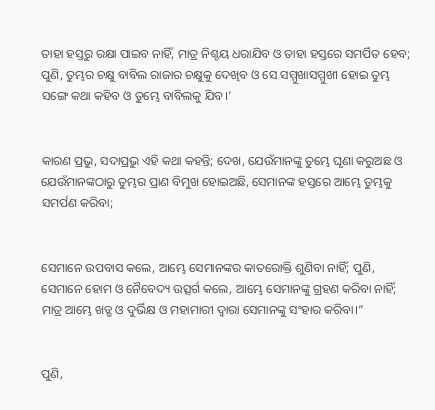ତାହା ହସ୍ତରୁ ରକ୍ଷା ପାଇବ ନାହିଁ, ମାତ୍ର ନିଶ୍ଚୟ ଧରାଯିବ ଓ ତାହା ହସ୍ତରେ ସମର୍ପିତ ହେବ; ପୁଣି, ତୁମ୍ଭର ଚକ୍ଷୁ ବାବିଲ ରାଜାର ଚକ୍ଷୁକୁ ଦେଖିବ ଓ ସେ ସମ୍ମୁଖାସମ୍ମୁଖୀ ହୋଇ ତୁମ୍ଭ ସଙ୍ଗେ କଥା କହିବ ଓ ତୁମ୍ଭେ ବାବିଲକୁ ଯିବ।’


କାରଣ ପ୍ରଭୁ, ସଦାପ୍ରଭୁ ଏହି କଥା କହନ୍ତି; ଦେଖ, ଯେଉଁମାନଙ୍କୁ ତୁମ୍ଭେ ଘୃଣା କରୁଅଛ ଓ ଯେଉଁମାନଙ୍କଠାରୁ ତୁମ୍ଭର ପ୍ରାଣ ବିମୁଖ ହୋଇଅଛି, ସେମାନଙ୍କ ହସ୍ତରେ ଆମ୍ଭେ ତୁମ୍ଭକୁ ସମର୍ପଣ କରିବା;


ସେମାନେ ଉପବାସ କଲେ, ଆମ୍ଭେ ସେମାନଙ୍କର କାତରୋକ୍ତି ଶୁଣିବା ନାହିଁ; ପୁଣି, ସେମାନେ ହୋମ ଓ ନୈବେଦ୍ୟ ଉତ୍ସର୍ଗ କଲେ, ଆମ୍ଭେ ସେମାନଙ୍କୁ ଗ୍ରହଣ କରିବା ନାହିଁ; ମାତ୍ର ଆମ୍ଭେ ଖଡ୍ଗ ଓ ଦୁର୍ଭିକ୍ଷ ଓ ମହାମାରୀ ଦ୍ୱାରା ସେମାନଙ୍କୁ ସଂହାର କରିବା।”


ପୁଣି,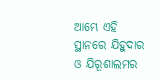ଆମ୍ଭେ ଏହି ସ୍ଥାନରେ ଯିହୁଦାର ଓ ଯିରୂଶାଲମର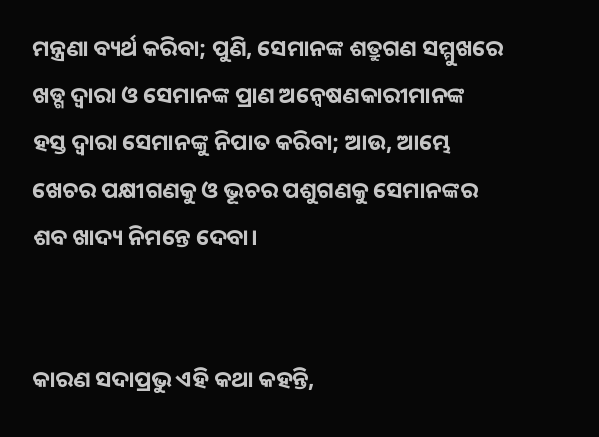ମନ୍ତ୍ରଣା ବ୍ୟର୍ଥ କରିବା; ପୁଣି, ସେମାନଙ୍କ ଶତ୍ରୁଗଣ ସମ୍ମୁଖରେ ଖଡ୍ଗ ଦ୍ୱାରା ଓ ସେମାନଙ୍କ ପ୍ରାଣ ଅନ୍ୱେଷଣକାରୀମାନଙ୍କ ହସ୍ତ ଦ୍ୱାରା ସେମାନଙ୍କୁ ନିପାତ କରିବା; ଆଉ, ଆମ୍ଭେ ଖେଚର ପକ୍ଷୀଗଣକୁ ଓ ଭୂଚର ପଶୁଗଣକୁ ସେମାନଙ୍କର ଶବ ଖାଦ୍ୟ ନିମନ୍ତେ ଦେବା।


କାରଣ ସଦାପ୍ରଭୁ ଏହି କଥା କହନ୍ତି,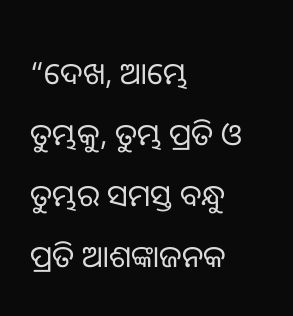“ଦେଖ, ଆମ୍ଭେ ତୁମ୍ଭକୁ, ତୁମ୍ଭ ପ୍ରତି ଓ ତୁମ୍ଭର ସମସ୍ତ ବନ୍ଧୁ ପ୍ରତି ଆଶଙ୍କାଜନକ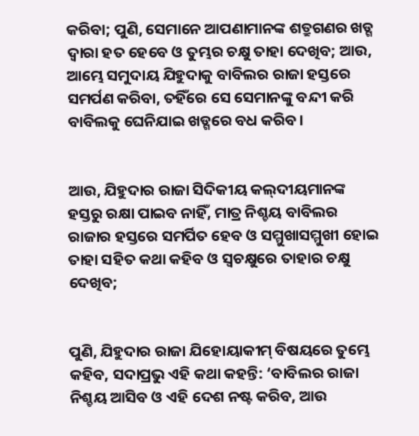କରିବା; ପୁଣି, ସେମାନେ ଆପଣାମାନଙ୍କ ଶତ୍ରୁଗଣର ଖଡ୍ଗ ଦ୍ୱାରା ହତ ହେବେ ଓ ତୁମ୍ଭର ଚକ୍ଷୁ ତାହା ଦେଖିବ; ଆଉ, ଆମ୍ଭେ ସମୁଦାୟ ଯିହୁଦାକୁ ବାବିଲର ରାଜା ହସ୍ତରେ ସମର୍ପଣ କରିବା, ତହିଁରେ ସେ ସେମାନଙ୍କୁ ବନ୍ଦୀ କରି ବାବିଲକୁ ଘେନିଯାଇ ଖଡ୍ଗରେ ବଧ କରିବ।


ଆଉ, ଯିହୁଦାର ରାଜା ସିଦିକୀୟ କଲ୍‍ଦୀୟମାନଙ୍କ ହସ୍ତରୁ ରକ୍ଷା ପାଇବ ନାହିଁ, ମାତ୍ର ନିଶ୍ଚୟ ବାବିଲର ରାଜାର ହସ୍ତରେ ସମର୍ପିତ ହେବ ଓ ସମ୍ମୁଖାସମ୍ମୁଖୀ ହୋଇ ତାହା ସହିତ କଥା କହିବ ଓ ସ୍ୱଚକ୍ଷୁରେ ତାହାର ଚକ୍ଷୁ ଦେଖିବ;


ପୁଣି, ଯିହୁଦାର ରାଜା ଯିହୋୟାକୀମ୍‍ ବିଷୟରେ ତୁମ୍ଭେ କହିବ, ସଦାପ୍ରଭୁ ଏହି କଥା କହନ୍ତି: ‘ବାବିଲର ରାଜା ନିଶ୍ଚୟ ଆସିବ ଓ ଏହି ଦେଶ ନଷ୍ଟ କରିବ, ଆଉ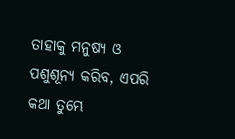ତାହାକୁ ମନୁଷ୍ୟ ଓ ପଶୁଶୂନ୍ୟ କରିବ, ଏପରି କଥା ତୁମ୍ଭେ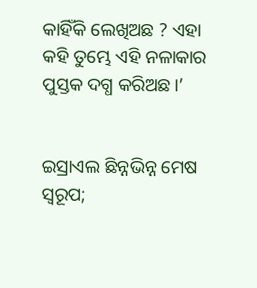କାହିଁକି ଲେଖିଅଛ ? ଏହା କହି ତୁମ୍ଭେ ଏହି ନଳାକାର ପୁସ୍ତକ ଦଗ୍ଧ କରିଅଛ।’


ଇସ୍ରାଏଲ ଛିନ୍ନଭିନ୍ନ ମେଷ ସ୍ୱରୂପ;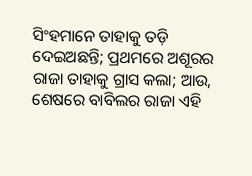ସିଂହମାନେ ତାହାକୁ ତଡ଼ି ଦେଇଅଛନ୍ତି; ପ୍ରଥମରେ ଅଶୂରର ରାଜା ତାହାକୁ ଗ୍ରାସ କଲା; ଆଉ, ଶେଷରେ ବାବିଲର ରାଜା ଏହି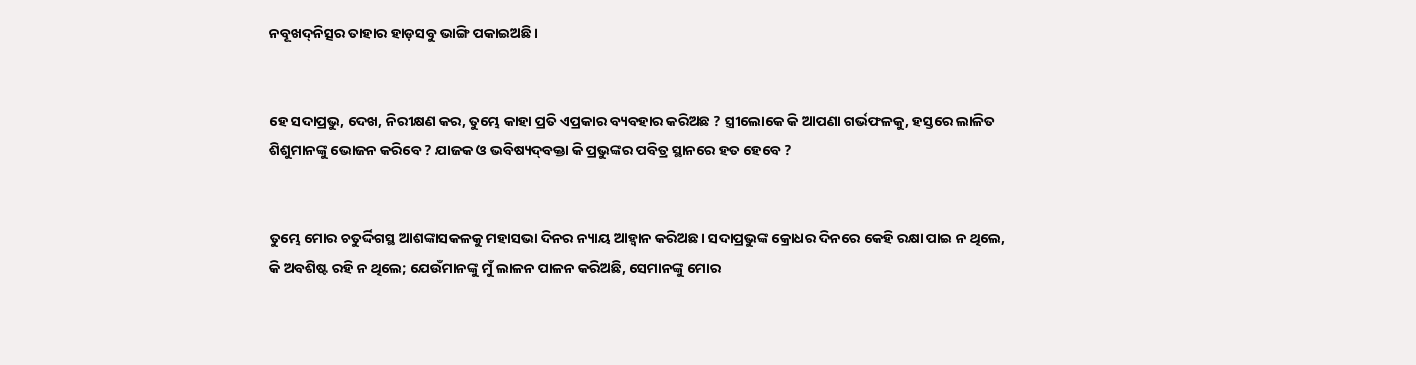ନବୂଖଦ୍‍ନିତ୍ସର ତାହାର ହାଡ଼ସବୁ ଭାଙ୍ଗି ପକାଇଅଛି।


ହେ ସଦାପ୍ରଭୁ, ଦେଖ, ନିରୀକ୍ଷଣ କର, ତୁମ୍ଭେ କାହା ପ୍ରତି ଏପ୍ରକାର ବ୍ୟବହାର କରିଅଛ ? ସ୍ତ୍ରୀଲୋକେ କି ଆପଣା ଗର୍ଭଫଳକୁ, ହସ୍ତରେ ଲାଳିତ ଶିଶୁମାନଙ୍କୁ ଭୋଜନ କରିବେ ? ଯାଜକ ଓ ଭବିଷ୍ୟଦ୍‍ବକ୍ତା କି ପ୍ରଭୁଙ୍କର ପବିତ୍ର ସ୍ଥାନରେ ହତ ହେବେ ?


ତୁମ୍ଭେ ମୋର ଚତୁର୍ଦ୍ଦିଗସ୍ଥ ଆଶଙ୍କାସକଳକୁ ମହାସଭା ଦିନର ନ୍ୟାୟ ଆହ୍ୱାନ କରିଅଛ। ସଦାପ୍ରଭୁଙ୍କ କ୍ରୋଧର ଦିନରେ କେହି ରକ୍ଷା ପାଇ ନ ଥିଲେ, କି ଅବଶିଷ୍ଟ ରହି ନ ଥିଲେ; ଯେଉଁମାନଙ୍କୁ ମୁଁ ଲାଳନ ପାଳନ କରିଅଛି, ସେମାନଙ୍କୁ ମୋର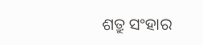ଶତ୍ରୁ ସଂହାର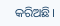କରିଅଛି।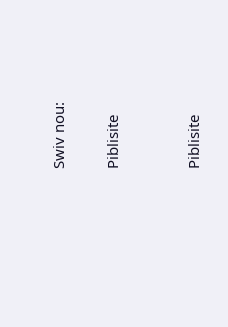Swiv nou:

Piblisite


Piblisite